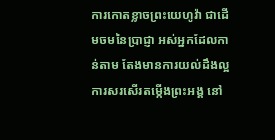ការកោតខ្លាចព្រះយេហូវ៉ា ជាដើមចមនៃប្រាជ្ញា អស់អ្នកដែលកាន់តាម តែងមានការយល់ដឹងល្អ ការសរសើរតម្កើងព្រះអង្គ នៅ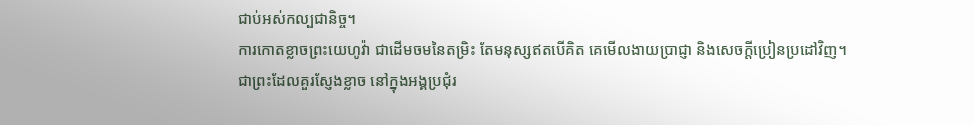ជាប់អស់កល្បជានិច្ច។
ការកោតខ្លាចព្រះយេហូវ៉ា ជាដើមចមនៃតម្រិះ តែមនុស្សឥតបើគិត គេមើលងាយប្រាជ្ញា និងសេចក្ដីប្រៀនប្រដៅវិញ។
ជាព្រះដែលគួរស្ញែងខ្លាច នៅក្នុងអង្គប្រជុំរ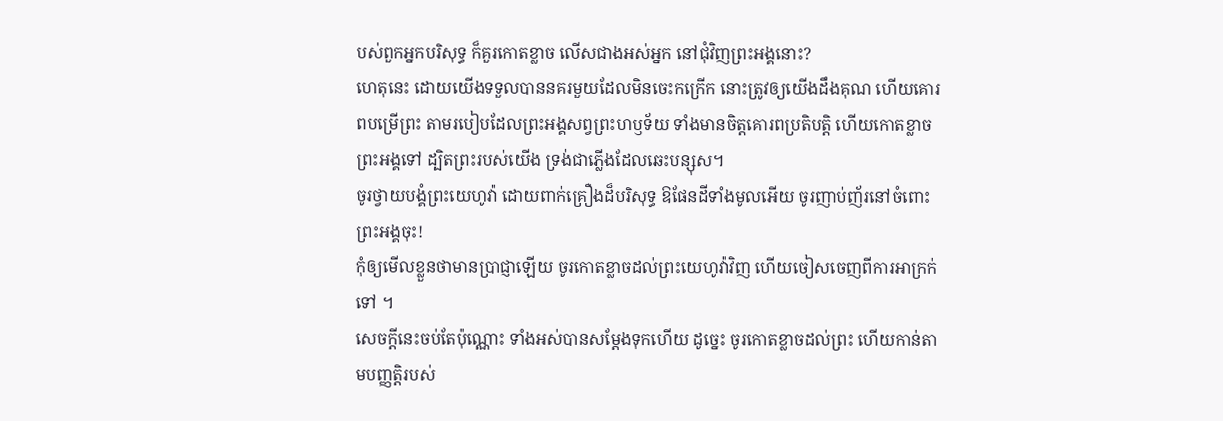បស់ពួកអ្នកបរិសុទ្ធ ក៏គួរកោតខ្លាច លើសជាងអស់អ្នក នៅជុំវិញព្រះអង្គនោះ?
ហេតុនេះ ដោយយើងទទួលបាននគរមួយដែលមិនចេះកក្រើក នោះត្រូវឲ្យយើងដឹងគុណ ហើយគោរពបម្រើព្រះ តាមរបៀបដែលព្រះអង្គសព្វព្រះហឫទ័យ ទាំងមានចិត្តគោរពប្រតិបត្តិ ហើយកោតខ្លាចព្រះអង្គទៅ ដ្បិតព្រះរបស់យើង ទ្រង់ជាភ្លើងដែលឆេះបន្សុស។
ចូរថ្វាយបង្គំព្រះយេហូវ៉ា ដោយពាក់គ្រឿងដ៏បរិសុទ្ធ ឱផែនដីទាំងមូលអើយ ចូរញាប់ញ័រនៅចំពោះព្រះអង្គចុះ!
កុំឲ្យមើលខ្លួនថាមានប្រាជ្ញាឡើយ ចូរកោតខ្លាចដល់ព្រះយេហូវ៉ាវិញ ហើយចៀសចេញពីការអាក្រក់ទៅ ។
សេចក្ដីនេះចប់តែប៉ុណ្ណោះ ទាំងអស់បានសម្ដែងទុកហើយ ដូច្នេះ ចូរកោតខ្លាចដល់ព្រះ ហើយកាន់តាមបញ្ញត្តិរបស់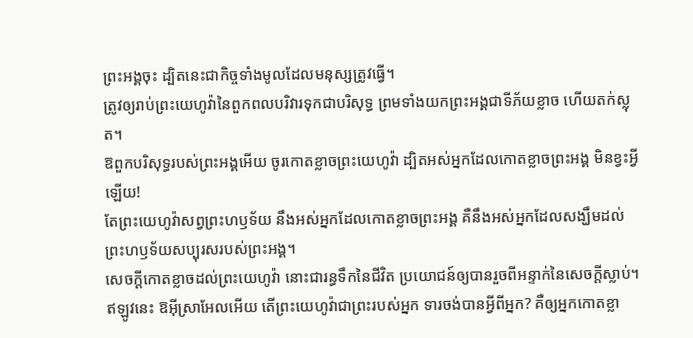ព្រះអង្គចុះ ដ្បិតនេះជាកិច្ចទាំងមូលដែលមនុស្សត្រូវធ្វើ។
ត្រូវឲ្យរាប់ព្រះយេហូវ៉ានៃពួកពលបរិវារទុកជាបរិសុទ្ធ ព្រមទាំងយកព្រះអង្គជាទីភ័យខ្លាច ហើយតក់ស្លុត។
ឱពួកបរិសុទ្ធរបស់ព្រះអង្គអើយ ចូរកោតខ្លាចព្រះយេហូវ៉ា ដ្បិតអស់អ្នកដែលកោតខ្លាចព្រះអង្គ មិនខ្វះអ្វីឡើយ!
តែព្រះយេហូវ៉ាសព្វព្រះហឫទ័យ នឹងអស់អ្នកដែលកោតខ្លាចព្រះអង្គ គឺនឹងអស់អ្នកដែលសង្ឃឹមដល់ ព្រះហឫទ័យសប្បុរសរបស់ព្រះអង្គ។
សេចក្ដីកោតខ្លាចដល់ព្រះយេហូវ៉ា នោះជារន្ធទឹកនៃជីវិត ប្រយោជន៍ឲ្យបានរួចពីអន្ទាក់នៃសេចក្ដីស្លាប់។
ឥឡូវនេះ ឱអ៊ីស្រាអែលអើយ តើព្រះយេហូវ៉ាជាព្រះរបស់អ្នក ទារចង់បានអ្វីពីអ្នក? គឺឲ្យអ្នកកោតខ្លា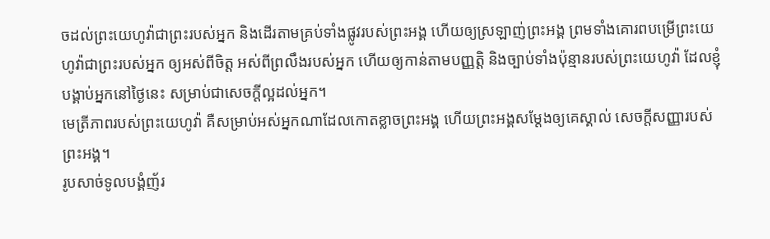ចដល់ព្រះយេហូវ៉ាជាព្រះរបស់អ្នក និងដើរតាមគ្រប់ទាំងផ្លូវរបស់ព្រះអង្គ ហើយឲ្យស្រឡាញ់ព្រះអង្គ ព្រមទាំងគោរពបម្រើព្រះយេហូវ៉ាជាព្រះរបស់អ្នក ឲ្យអស់ពីចិត្ត អស់ពីព្រលឹងរបស់អ្នក ហើយឲ្យកាន់តាមបញ្ញត្តិ និងច្បាប់ទាំងប៉ុន្មានរបស់ព្រះយេហូវ៉ា ដែលខ្ញុំបង្គាប់អ្នកនៅថ្ងៃនេះ សម្រាប់ជាសេចក្ដីល្អដល់អ្នក។
មេត្រីភាពរបស់ព្រះយេហូវ៉ា គឺសម្រាប់អស់អ្នកណាដែលកោតខ្លាចព្រះអង្គ ហើយព្រះអង្គសម្ដែងឲ្យគេស្គាល់ សេចក្ដីសញ្ញារបស់ព្រះអង្គ។
រូបសាច់ទូលបង្គំញ័រ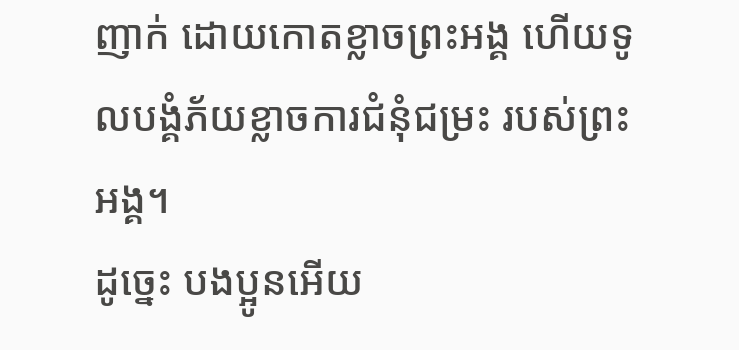ញាក់ ដោយកោតខ្លាចព្រះអង្គ ហើយទូលបង្គំភ័យខ្លាចការជំនុំជម្រះ របស់ព្រះអង្គ។
ដូច្នេះ បងប្អូនអើយ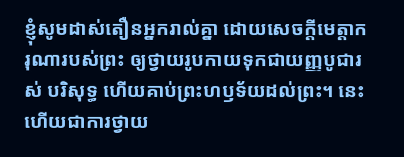ខ្ញុំសូមដាស់តឿនអ្នករាល់គ្នា ដោយសេចក្តីមេត្តាករុណារបស់ព្រះ ឲ្យថ្វាយរូបកាយទុកជាយញ្ញបូជារស់ បរិសុទ្ធ ហើយគាប់ព្រះហឫទ័យដល់ព្រះ។ នេះហើយជាការថ្វាយ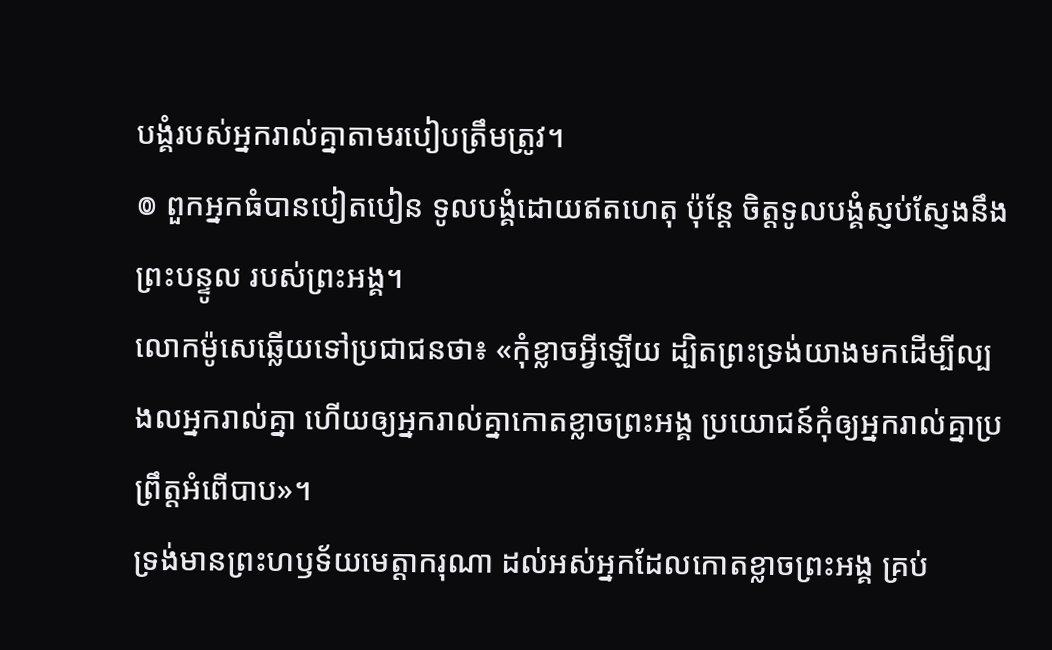បង្គំរបស់អ្នករាល់គ្នាតាមរបៀបត្រឹមត្រូវ។
៙ ពួកអ្នកធំបានបៀតបៀន ទូលបង្គំដោយឥតហេតុ ប៉ុន្តែ ចិត្តទូលបង្គំស្ញប់ស្ញែងនឹងព្រះបន្ទូល របស់ព្រះអង្គ។
លោកម៉ូសេឆ្លើយទៅប្រជាជនថា៖ «កុំខ្លាចអ្វីឡើយ ដ្បិតព្រះទ្រង់យាងមកដើម្បីល្បងលអ្នករាល់គ្នា ហើយឲ្យអ្នករាល់គ្នាកោតខ្លាចព្រះអង្គ ប្រយោជន៍កុំឲ្យអ្នករាល់គ្នាប្រព្រឹត្តអំពើបាប»។
ទ្រង់មានព្រះហឫទ័យមេត្តាករុណា ដល់អស់អ្នកដែលកោតខ្លាចព្រះអង្គ គ្រប់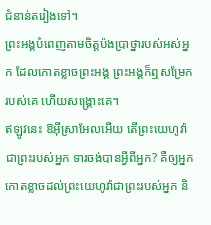ជំនាន់តរៀងទៅ។
ព្រះអង្គបំពេញតាមចិត្តប៉ងប្រាថ្នារបស់អស់អ្នក ដែលកោតខ្លាចព្រះអង្គ ព្រះអង្គក៏ឮសម្រែករបស់គេ ហើយសង្គ្រោះគេ។
ឥឡូវនេះ ឱអ៊ីស្រាអែលអើយ តើព្រះយេហូវ៉ាជាព្រះរបស់អ្នក ទារចង់បានអ្វីពីអ្នក? គឺឲ្យអ្នកកោតខ្លាចដល់ព្រះយេហូវ៉ាជាព្រះរបស់អ្នក និ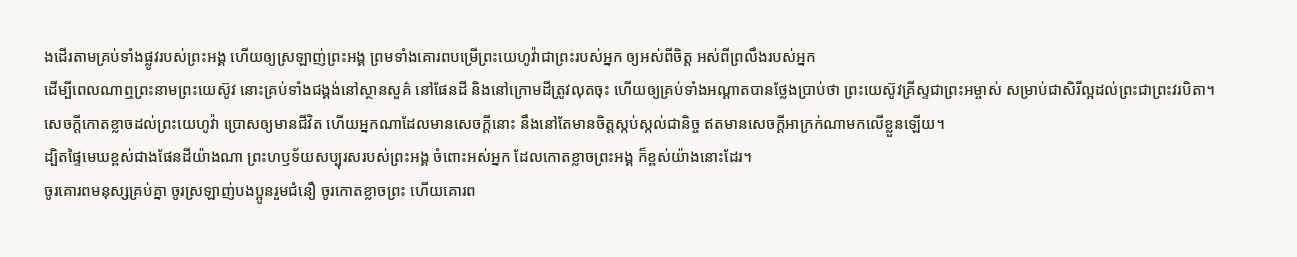ងដើរតាមគ្រប់ទាំងផ្លូវរបស់ព្រះអង្គ ហើយឲ្យស្រឡាញ់ព្រះអង្គ ព្រមទាំងគោរពបម្រើព្រះយេហូវ៉ាជាព្រះរបស់អ្នក ឲ្យអស់ពីចិត្ត អស់ពីព្រលឹងរបស់អ្នក
ដើម្បីពេលណាឮព្រះនាមព្រះយេស៊ូវ នោះគ្រប់ទាំងជង្គង់នៅស្ថានសួគ៌ នៅផែនដី និងនៅក្រោមដីត្រូវលុតចុះ ហើយឲ្យគ្រប់ទាំងអណ្ដាតបានថ្លែងប្រាប់ថា ព្រះយេស៊ូវគ្រីស្ទជាព្រះអម្ចាស់ សម្រាប់ជាសិរីល្អដល់ព្រះជាព្រះវរបិតា។
សេចក្ដីកោតខ្លាចដល់ព្រះយេហូវ៉ា ប្រោសឲ្យមានជីវិត ហើយអ្នកណាដែលមានសេចក្ដីនោះ នឹងនៅតែមានចិត្តស្កប់ស្កល់ជានិច្ច ឥតមានសេចក្ដីអាក្រក់ណាមកលើខ្លួនឡើយ។
ដ្បិតផ្ទៃមេឃខ្ពស់ជាងផែនដីយ៉ាងណា ព្រះហឫទ័យសប្បុរសរបស់ព្រះអង្គ ចំពោះអស់អ្នក ដែលកោតខ្លាចព្រះអង្គ ក៏ខ្ពស់យ៉ាងនោះដែរ។
ចូរគោរពមនុស្សគ្រប់គ្នា ចូរស្រឡាញ់បងប្អូនរួមជំនឿ ចូរកោតខ្លាចព្រះ ហើយគោរព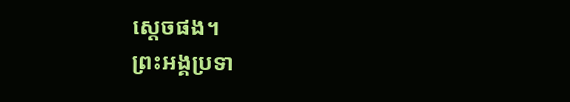ស្តេចផង។
ព្រះអង្គប្រទា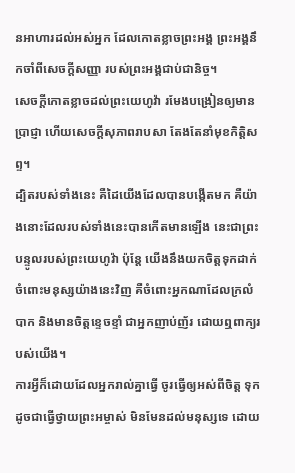នអាហារដល់អស់អ្នក ដែលកោតខ្លាចព្រះអង្គ ព្រះអង្គនឹកចាំពីសេចក្ដីសញ្ញា របស់ព្រះអង្គជាប់ជានិច្ច។
សេចក្ដីកោតខ្លាចដល់ព្រះយេហូវ៉ា រមែងបង្រៀនឲ្យមានប្រាជ្ញា ហើយសេចក្ដីសុភាពរាបសា តែងតែនាំមុខកិត្តិសព្ទ។
ដ្បិតរបស់ទាំងនេះ គឺដៃយើងដែលបានបង្កើតមក គឺយ៉ាងនោះដែលរបស់ទាំងនេះបានកើតមានឡើង នេះជាព្រះបន្ទូលរបស់ព្រះយេហូវ៉ា ប៉ុន្តែ យើងនឹងយកចិត្តទុកដាក់ចំពោះមនុស្សយ៉ាងនេះវិញ គឺចំពោះអ្នកណាដែលក្រលំបាក និងមានចិត្តខ្ទេចខ្ទាំ ជាអ្នកញាប់ញ័រ ដោយឮពាក្យរបស់យើង។
ការអ្វីក៏ដោយដែលអ្នករាល់គ្នាធ្វើ ចូរធ្វើឲ្យអស់ពីចិត្ត ទុកដូចជាធ្វើថ្វាយព្រះអម្ចាស់ មិនមែនដល់មនុស្សទេ ដោយ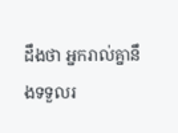ដឹងថា អ្នករាល់គ្នានឹងទទួលរ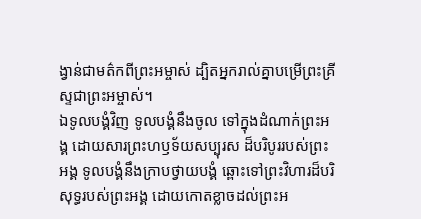ង្វាន់ជាមត៌កពីព្រះអម្ចាស់ ដ្បិតអ្នករាល់គ្នាបម្រើព្រះគ្រីស្ទជាព្រះអម្ចាស់។
ឯទូលបង្គំវិញ ទូលបង្គំនឹងចូល ទៅក្នុងដំណាក់ព្រះអង្គ ដោយសារព្រះហឫទ័យសប្បុរស ដ៏បរិបូររបស់ព្រះអង្គ ទូលបង្គំនឹងក្រាបថ្វាយបង្គំ ឆ្ពោះទៅព្រះវិហារដ៏បរិសុទ្ធរបស់ព្រះអង្គ ដោយកោតខ្លាចដល់ព្រះអ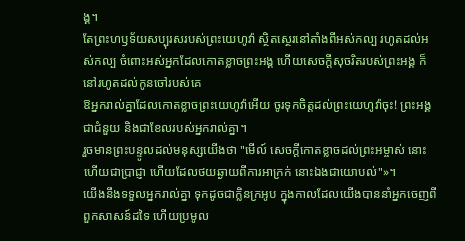ង្គ។
តែព្រះហឫទ័យសប្បុរសរបស់ព្រះយេហូវ៉ា ស្ថិតស្ថេរនៅតាំងពីអស់កល្ប រហូតដល់អស់កល្ប ចំពោះអស់អ្នកដែលកោតខ្លាចព្រះអង្គ ហើយសេចក្ដីសុចរិតរបស់ព្រះអង្គ ក៏នៅរហូតដល់កូនចៅរបស់គេ
ឱអ្នករាល់គ្នាដែលកោតខ្លាចព្រះយេហូវ៉ាអើយ ចូរទុកចិត្តដល់ព្រះយេហូវ៉ាចុះ! ព្រះអង្គជាជំនួយ និងជាខែលរបស់អ្នករាល់គ្នា។
រួចមានព្រះបន្ទូលដល់មនុស្សយើងថា "មើល៍ សេចក្ដីកោតខ្លាចដល់ព្រះអម្ចាស់ នោះហើយជាប្រាជ្ញា ហើយដែលថយឆ្ងាយពីការអាក្រក់ នោះឯងជាយោបល់"»។
យើងនឹងទទួលអ្នករាល់គ្នា ទុកដូចជាក្លិនក្រអូប ក្នុងកាលដែលយើងបាននាំអ្នកចេញពីពួកសាសន៍ដទៃ ហើយប្រមូល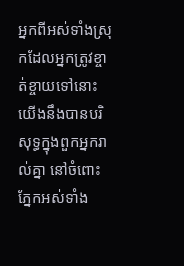អ្នកពីអស់ទាំងស្រុកដែលអ្នកត្រូវខ្ចាត់ខ្ចាយទៅនោះ យើងនឹងបានបរិសុទ្ធក្នុងពួកអ្នករាល់គ្នា នៅចំពោះភ្នែកអស់ទាំង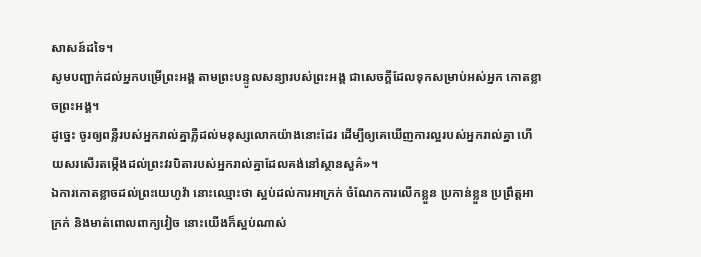សាសន៍ដទៃ។
សូមបញ្ជាក់ដល់អ្នកបម្រើព្រះអង្គ តាមព្រះបន្ទូលសន្យារបស់ព្រះអង្គ ជាសេចក្ដីដែលទុកសម្រាប់អស់អ្នក កោតខ្លាចព្រះអង្គ។
ដូច្នេះ ចូរឲ្យពន្លឺរបស់អ្នករាល់គ្នាភ្លឺដល់មនុស្សលោកយ៉ាងនោះដែរ ដើម្បីឲ្យគេឃើញការល្អរបស់អ្នករាល់គ្នា ហើយសរសើរតម្កើងដល់ព្រះវរបិតារបស់អ្នករាល់គ្នាដែលគង់នៅស្ថានសួគ៌»។
ឯការកោតខ្លាចដល់ព្រះយេហូវ៉ា នោះឈ្មោះថា ស្អប់ដល់ការអាក្រក់ ចំណែកការលើកខ្លួន ប្រកាន់ខ្លួន ប្រព្រឹត្តអាក្រក់ និងមាត់ពោលពាក្យវៀច នោះយើងក៏ស្អប់ណាស់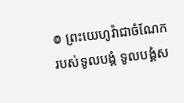៙ ព្រះយេហូវ៉ាជាចំណែករបស់ទូលបង្គំ ទូលបង្គំស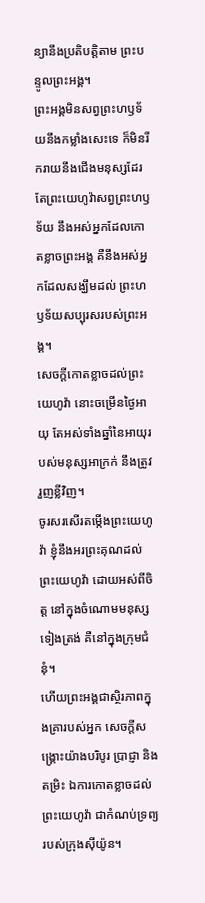ន្យានឹងប្រតិបត្តិតាម ព្រះបន្ទូលព្រះអង្គ។
ព្រះអង្គមិនសព្វព្រះហឫទ័យនឹងកម្លាំងសេះទេ ក៏មិនរីករាយនឹងជើងមនុស្សដែរ តែព្រះយេហូវ៉ាសព្វព្រះហឫទ័យ នឹងអស់អ្នកដែលកោតខ្លាចព្រះអង្គ គឺនឹងអស់អ្នកដែលសង្ឃឹមដល់ ព្រះហឫទ័យសប្បុរសរបស់ព្រះអង្គ។
សេចក្ដីកោតខ្លាចដល់ព្រះយេហូវ៉ា នោះចម្រើនថ្ងៃអាយុ តែអស់ទាំងឆ្នាំនៃអាយុរបស់មនុស្សអាក្រក់ នឹងត្រូវរួញខ្លីវិញ។
ចូរសរសើរតម្កើងព្រះយេហូវ៉ា ខ្ញុំនឹងអរព្រះគុណដល់ព្រះយេហូវ៉ា ដោយអស់ពីចិត្ត នៅក្នុងចំណោមមនុស្សទៀងត្រង់ គឺនៅក្នុងក្រុមជំនុំ។
ហើយព្រះអង្គជាស្ថិរភាពក្នុងគ្រារបស់អ្នក សេចក្ដីសង្គ្រោះយ៉ាងបរិបូរ ប្រាជ្ញា និងតម្រិះ ឯការកោតខ្លាចដល់ព្រះយេហូវ៉ា ជាកំណប់ទ្រព្យរបស់ក្រុងស៊ីយ៉ូន។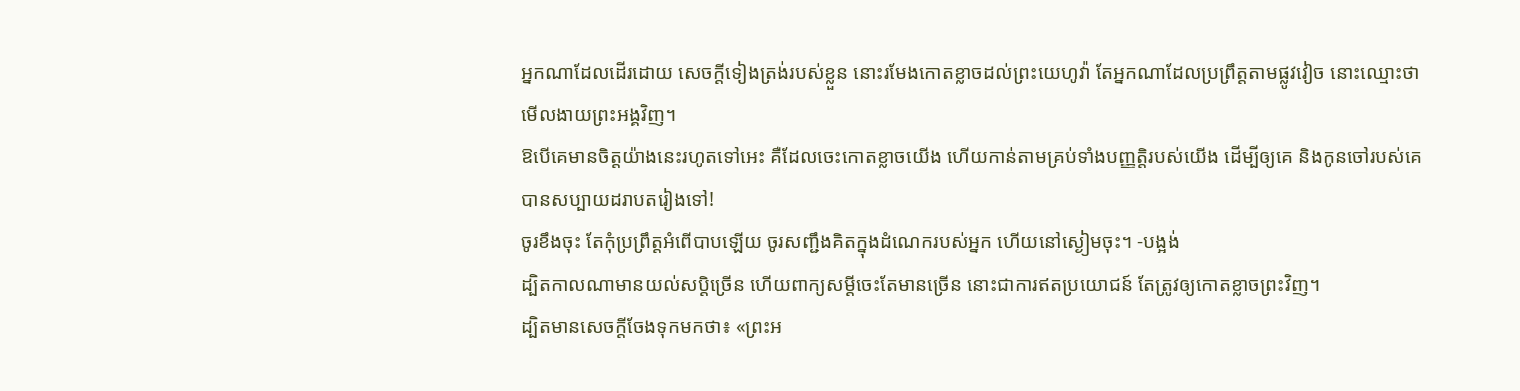អ្នកណាដែលដើរដោយ សេចក្ដីទៀងត្រង់របស់ខ្លួន នោះរមែងកោតខ្លាចដល់ព្រះយេហូវ៉ា តែអ្នកណាដែលប្រព្រឹត្តតាមផ្លូវវៀច នោះឈ្មោះថាមើលងាយព្រះអង្គវិញ។
ឱបើគេមានចិត្តយ៉ាងនេះរហូតទៅអេះ គឺដែលចេះកោតខ្លាចយើង ហើយកាន់តាមគ្រប់ទាំងបញ្ញត្តិរបស់យើង ដើម្បីឲ្យគេ និងកូនចៅរបស់គេបានសប្បាយដរាបតរៀងទៅ!
ចូរខឹងចុះ តែកុំប្រព្រឹត្តអំពើបាបឡើយ ចូរសញ្ជឹងគិតក្នុងដំណេករបស់អ្នក ហើយនៅស្ងៀមចុះ។ -បង្អង់
ដ្បិតកាលណាមានយល់សប្តិច្រើន ហើយពាក្យសម្ដីចេះតែមានច្រើន នោះជាការឥតប្រយោជន៍ តែត្រូវឲ្យកោតខ្លាចព្រះវិញ។
ដ្បិតមានសេចក្តីចែងទុកមកថា៖ «ព្រះអ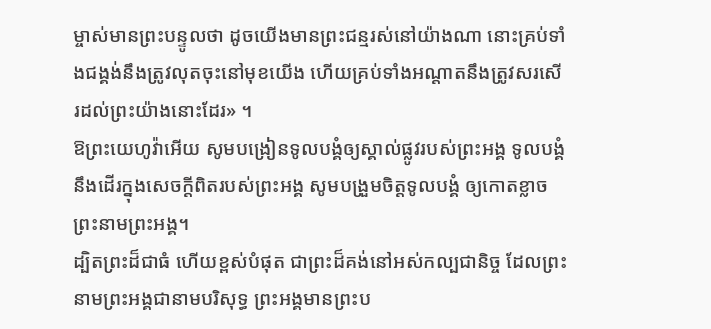ម្ចាស់មានព្រះបន្ទូលថា ដូចយើងមានព្រះជន្មរស់នៅយ៉ាងណា នោះគ្រប់ទាំងជង្គង់នឹងត្រូវលុតចុះនៅមុខយើង ហើយគ្រប់ទាំងអណ្តាតនឹងត្រូវសរសើរដល់ព្រះយ៉ាងនោះដែរ» ។
ឱព្រះយេហូវ៉ាអើយ សូមបង្រៀនទូលបង្គំឲ្យស្គាល់ផ្លូវរបស់ព្រះអង្គ ទូលបង្គំនឹងដើរក្នុងសេចក្ដីពិតរបស់ព្រះអង្គ សូមបង្រួមចិត្តទូលបង្គំ ឲ្យកោតខ្លាចព្រះនាមព្រះអង្គ។
ដ្បិតព្រះដ៏ជាធំ ហើយខ្ពស់បំផុត ជាព្រះដ៏គង់នៅអស់កល្បជានិច្ច ដែលព្រះនាមព្រះអង្គជានាមបរិសុទ្ធ ព្រះអង្គមានព្រះប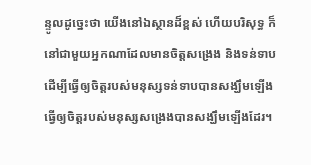ន្ទូលដូច្នេះថា យើងនៅឯស្ថានដ៏ខ្ពស់ ហើយបរិសុទ្ធ ក៏នៅជាមួយអ្នកណាដែលមានចិត្តសង្រេង និងទន់ទាប ដើម្បីធ្វើឲ្យចិត្តរបស់មនុស្សទន់ទាបបានសង្ឃឹមឡើង ធ្វើឲ្យចិត្តរបស់មនុស្សសង្រេងបានសង្ឃឹមឡើងដែរ។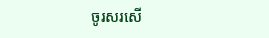ចូរសរសើ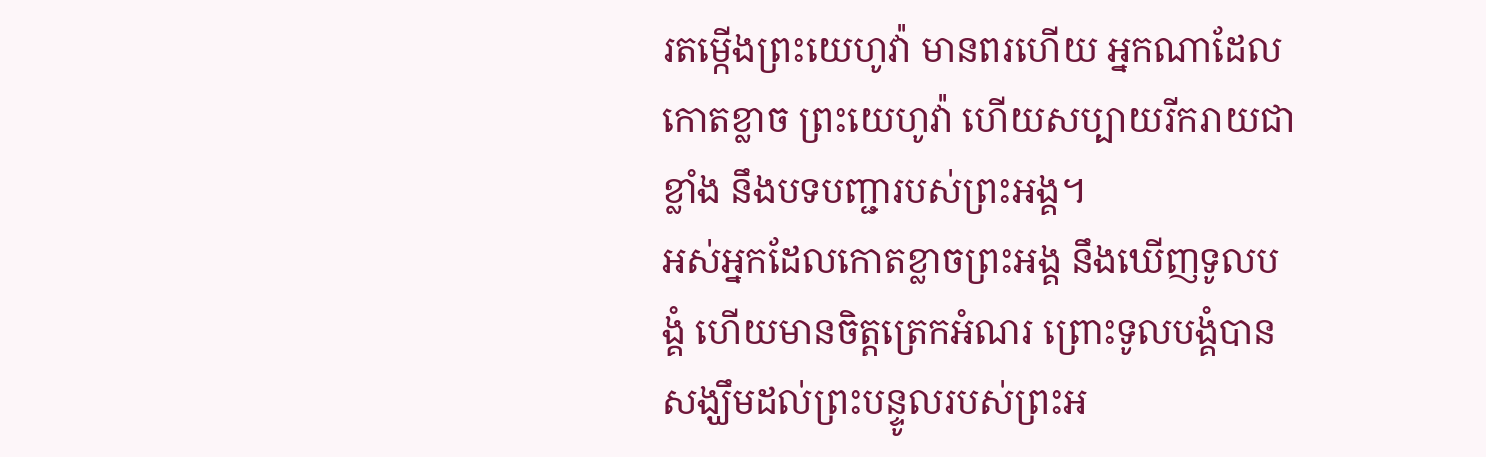រតម្កើងព្រះយេហូវ៉ា មានពរហើយ អ្នកណាដែលកោតខ្លាច ព្រះយេហូវ៉ា ហើយសប្បាយរីករាយជាខ្លាំង នឹងបទបញ្ជារបស់ព្រះអង្គ។
អស់អ្នកដែលកោតខ្លាចព្រះអង្គ នឹងឃើញទូលបង្គំ ហើយមានចិត្តត្រេកអំណរ ព្រោះទូលបង្គំបាន សង្ឃឹមដល់ព្រះបន្ទូលរបស់ព្រះអ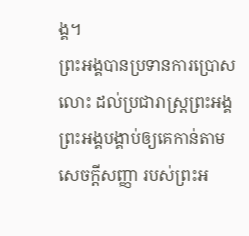ង្គ។
ព្រះអង្គបានប្រទានការប្រោសលោះ ដល់ប្រជារាស្ត្រព្រះអង្គ ព្រះអង្គបង្គាប់ឲ្យគេកាន់តាមសេចក្ដីសញ្ញា របស់ព្រះអ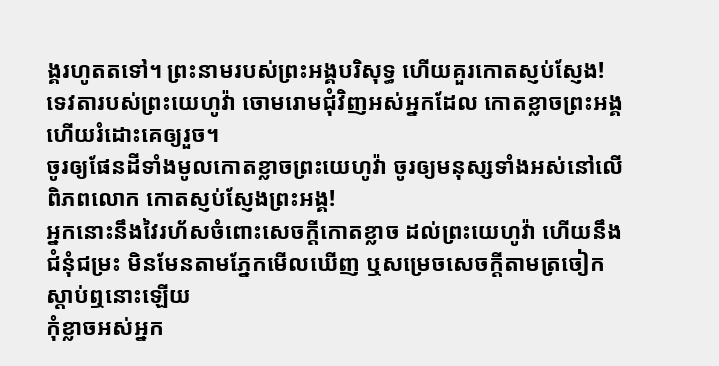ង្គរហូតតទៅ។ ព្រះនាមរបស់ព្រះអង្គបរិសុទ្ធ ហើយគួរកោតស្ញប់ស្ញែង!
ទេវតារបស់ព្រះយេហូវ៉ា ចោមរោមជុំវិញអស់អ្នកដែល កោតខ្លាចព្រះអង្គ ហើយរំដោះគេឲ្យរួច។
ចូរឲ្យផែនដីទាំងមូលកោតខ្លាចព្រះយេហូវ៉ា ចូរឲ្យមនុស្សទាំងអស់នៅលើពិភពលោក កោតស្ញប់ស្ញែងព្រះអង្គ!
អ្នកនោះនឹងវៃរហ័សចំពោះសេចក្ដីកោតខ្លាច ដល់ព្រះយេហូវ៉ា ហើយនឹងជំនុំជម្រះ មិនមែនតាមភ្នែកមើលឃើញ ឬសម្រេចសេចក្ដីតាមត្រចៀកស្តាប់ឮនោះឡើយ
កុំខ្លាចអស់អ្នក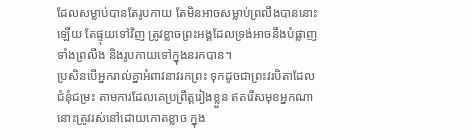ដែលសម្លាប់បានតែរូបកាយ តែមិនអាចសម្លាប់ព្រលឹងបាននោះឡើយ តែផ្ទុយទៅវិញ ត្រូវខ្លាចព្រះអង្គដែលទ្រង់អាចនឹងបំផ្លាញទាំងព្រលឹង និងរូបកាយទៅក្នុងនរកបាន។
ប្រសិនបើអ្នករាល់គ្នាអំពាវនាវរកព្រះ ទុកដូចជាព្រះវរបិតាដែលជំនុំជម្រះ តាមការដែលគេប្រព្រឹត្តរៀងខ្លួន ឥតរើសមុខអ្នកណា នោះត្រូវរស់នៅដោយកោតខ្លាច ក្នុង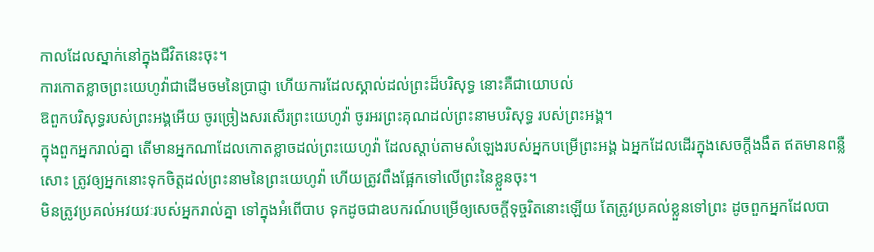កាលដែលស្នាក់នៅក្នុងជីវិតនេះចុះ។
ការកោតខ្លាចព្រះយេហូវ៉ាជាដើមចមនៃប្រាជ្ញា ហើយការដែលស្គាល់ដល់ព្រះដ៏បរិសុទ្ធ នោះគឺជាយោបល់
ឱពួកបរិសុទ្ធរបស់ព្រះអង្គអើយ ចូរច្រៀងសរសើរព្រះយេហូវ៉ា ចូរអរព្រះគុណដល់ព្រះនាមបរិសុទ្ធ របស់ព្រះអង្គ។
ក្នុងពួកអ្នករាល់គ្នា តើមានអ្នកណាដែលកោតខ្លាចដល់ព្រះយេហូវ៉ា ដែលស្តាប់តាមសំឡេងរបស់អ្នកបម្រើព្រះអង្គ ឯអ្នកដែលដើរក្នុងសេចក្ដីងងឹត ឥតមានពន្លឺសោះ ត្រូវឲ្យអ្នកនោះទុកចិត្តដល់ព្រះនាមនៃព្រះយេហូវ៉ា ហើយត្រូវពឹងផ្អែកទៅលើព្រះនៃខ្លួនចុះ។
មិនត្រូវប្រគល់អវយវៈរបស់អ្នករាល់គ្នា ទៅក្នុងអំពើបាប ទុកដូចជាឧបករណ៍បម្រើឲ្យសេចក្ដីទុច្ចរិតនោះឡើយ តែត្រូវប្រគល់ខ្លួនទៅព្រះ ដូចពួកអ្នកដែលបា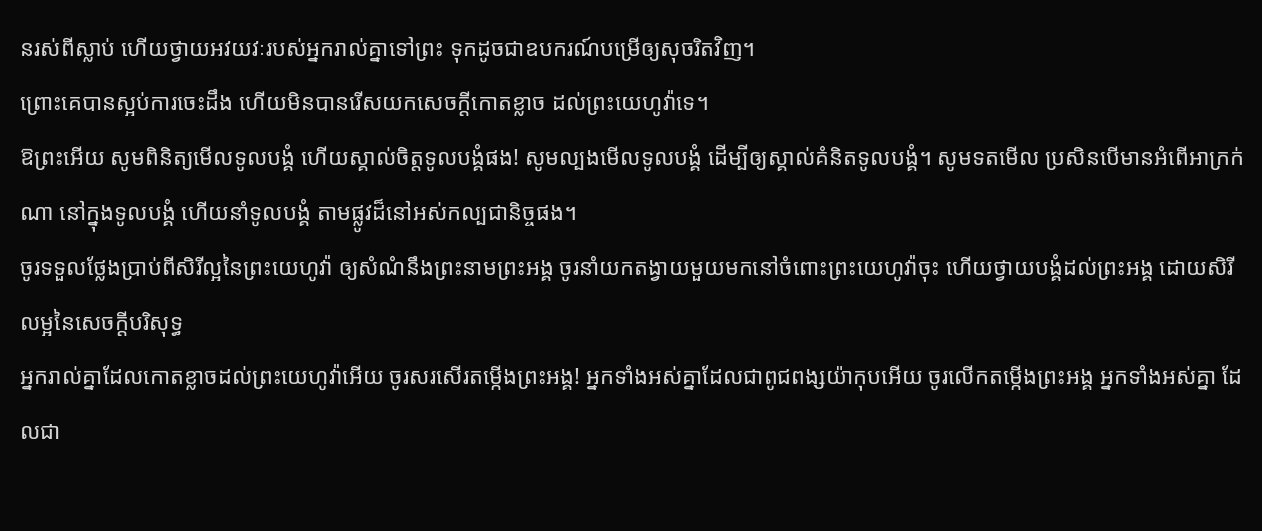នរស់ពីស្លាប់ ហើយថ្វាយអវយវៈរបស់អ្នករាល់គ្នាទៅព្រះ ទុកដូចជាឧបករណ៍បម្រើឲ្យសុចរិតវិញ។
ព្រោះគេបានស្អប់ការចេះដឹង ហើយមិនបានរើសយកសេចក្ដីកោតខ្លាច ដល់ព្រះយេហូវ៉ាទេ។
ឱព្រះអើយ សូមពិនិត្យមើលទូលបង្គំ ហើយស្គាល់ចិត្តទូលបង្គំផង! សូមល្បងមើលទូលបង្គំ ដើម្បីឲ្យស្គាល់គំនិតទូលបង្គំ។ សូមទតមើល ប្រសិនបើមានអំពើអាក្រក់ណា នៅក្នុងទូលបង្គំ ហើយនាំទូលបង្គំ តាមផ្លូវដ៏នៅអស់កល្បជានិច្ចផង។
ចូរទទួលថ្លែងប្រាប់ពីសិរីល្អនៃព្រះយេហូវ៉ា ឲ្យសំណំនឹងព្រះនាមព្រះអង្គ ចូរនាំយកតង្វាយមួយមកនៅចំពោះព្រះយេហូវ៉ាចុះ ហើយថ្វាយបង្គំដល់ព្រះអង្គ ដោយសិរីលម្អនៃសេចក្ដីបរិសុទ្ធ
អ្នករាល់គ្នាដែលកោតខ្លាចដល់ព្រះយេហូវ៉ាអើយ ចូរសរសើរតម្កើងព្រះអង្គ! អ្នកទាំងអស់គ្នាដែលជាពូជពង្សយ៉ាកុបអើយ ចូរលើកតម្កើងព្រះអង្គ អ្នកទាំងអស់គ្នា ដែលជា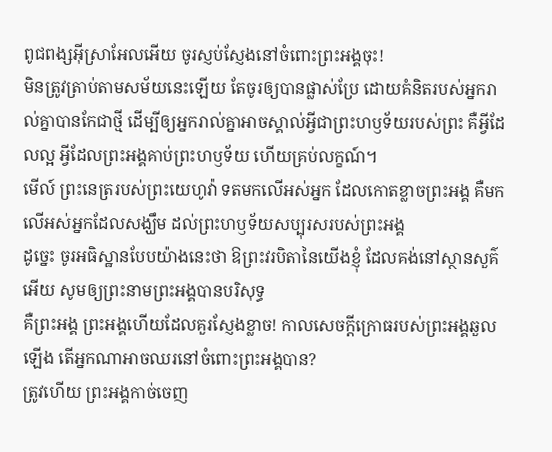ពូជពង្សអ៊ីស្រាអែលអើយ ចូរស្ញប់ស្ញែងនៅចំពោះព្រះអង្គចុះ!
មិនត្រូវត្រាប់តាមសម័យនេះឡើយ តែចូរឲ្យបានផ្លាស់ប្រែ ដោយគំនិតរបស់អ្នករាល់គ្នាបានកែជាថ្មី ដើម្បីឲ្យអ្នករាល់គ្នាអាចស្គាល់អ្វីជាព្រះហឫទ័យរបស់ព្រះ គឺអ្វីដែលល្អ អ្វីដែលព្រះអង្គគាប់ព្រះហឫទ័យ ហើយគ្រប់លក្ខណ៍។
មើល៍ ព្រះនេត្ររបស់ព្រះយេហូវ៉ា ទតមកលើអស់អ្នក ដែលកោតខ្លាចព្រះអង្គ គឺមកលើអស់អ្នកដែលសង្ឃឹម ដល់ព្រះហឫទ័យសប្បុរសរបស់ព្រះអង្គ
ដូច្នេះ ចូរអធិស្ឋានបែបយ៉ាងនេះថា ឱព្រះវរបិតានៃយើងខ្ញុំ ដែលគង់នៅស្ថានសួគ៌អើយ សូមឲ្យព្រះនាមព្រះអង្គបានបរិសុទ្ធ
គឺព្រះអង្គ ព្រះអង្គហើយដែលគួរស្ញែងខ្លាច! កាលសេចក្ដីក្រោធរបស់ព្រះអង្គឆួលឡើង តើអ្នកណាអាចឈរនៅចំពោះព្រះអង្គបាន?
ត្រូវហើយ ព្រះអង្គកាច់ចេញ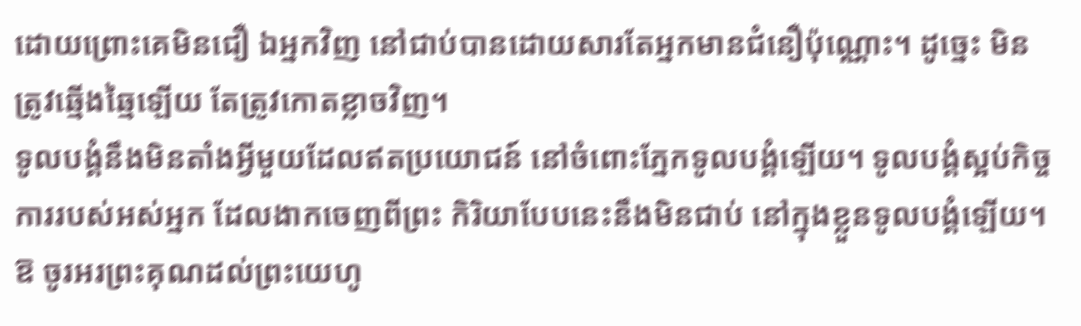ដោយព្រោះគេមិនជឿ ឯអ្នកវិញ នៅជាប់បានដោយសារតែអ្នកមានជំនឿប៉ុណ្ណោះ។ ដូច្នេះ មិនត្រូវឆ្មើងឆ្មៃឡើយ តែត្រូវកោតខ្លាចវិញ។
ទូលបង្គំនឹងមិនតាំងអ្វីមួយដែលឥតប្រយោជន៍ នៅចំពោះភ្នែកទូលបង្គំឡើយ។ ទូលបង្គំស្អប់កិច្ចការរបស់អស់អ្នក ដែលងាកចេញពីព្រះ កិរិយាបែបនេះនឹងមិនជាប់ នៅក្នុងខ្លួនទូលបង្គំឡើយ។
ឱ ចូរអរព្រះគុណដល់ព្រះយេហូ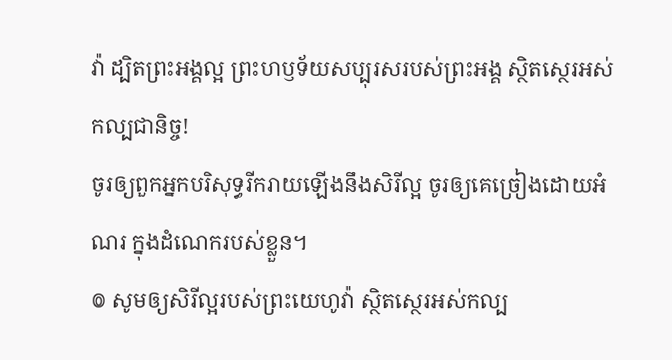វ៉ា ដ្បិតព្រះអង្គល្អ ព្រះហឫទ័យសប្បុរសរបស់ព្រះអង្គ ស្ថិតស្ថេរអស់កល្បជានិច្ច!
ចូរឲ្យពួកអ្នកបរិសុទ្ធរីករាយឡើងនឹងសិរីល្អ ចូរឲ្យគេច្រៀងដោយអំណរ ក្នុងដំណេករបស់ខ្លួន។
៙ សូមឲ្យសិរីល្អរបស់ព្រះយេហូវ៉ា ស្ថិតស្ថេរអស់កល្ប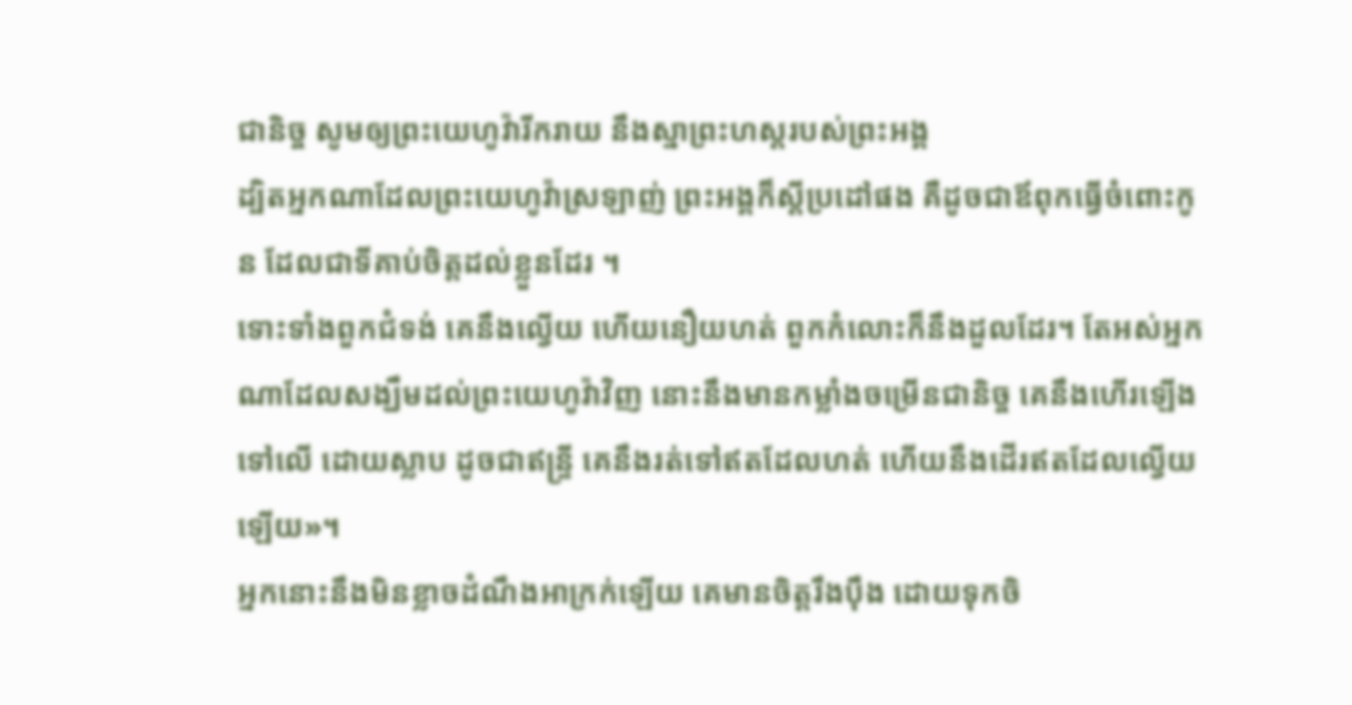ជានិច្ច សូមឲ្យព្រះយេហូវ៉ារីករាយ នឹងស្នាព្រះហស្តរបស់ព្រះអង្គ
ដ្បិតអ្នកណាដែលព្រះយេហូវ៉ាស្រឡាញ់ ព្រះអង្គក៏ស្តីប្រដៅផង គឺដូចជាឪពុកធ្វើចំពោះកូន ដែលជាទីគាប់ចិត្តដល់ខ្លួនដែរ ។
ទោះទាំងពួកជំទង់ គេនឹងល្វើយ ហើយនឿយហត់ ពួកកំលោះក៏នឹងដួលដែរ។ តែអស់អ្នកណាដែលសង្ឃឹមដល់ព្រះយេហូវ៉ាវិញ នោះនឹងមានកម្លាំងចម្រើនជានិច្ច គេនឹងហើរឡើងទៅលើ ដោយស្លាប ដូចជាឥន្ទ្រី គេនឹងរត់ទៅឥតដែលហត់ ហើយនឹងដើរឥតដែលល្វើយឡើយ»។
អ្នកនោះនឹងមិនខ្លាចដំណឹងអាក្រក់ឡើយ គេមានចិត្តរឹងប៉ឹង ដោយទុកចិ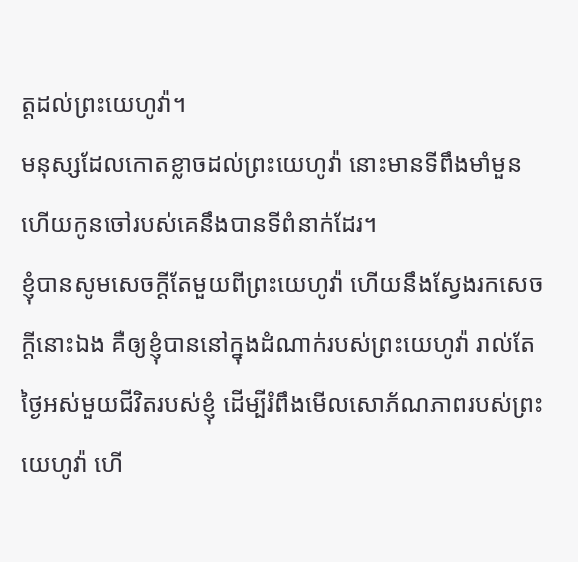ត្តដល់ព្រះយេហូវ៉ា។
មនុស្សដែលកោតខ្លាចដល់ព្រះយេហូវ៉ា នោះមានទីពឹងមាំមួន ហើយកូនចៅរបស់គេនឹងបានទីពំនាក់ដែរ។
ខ្ញុំបានសូមសេចក្ដីតែមួយពីព្រះយេហូវ៉ា ហើយនឹងស្វែងរកសេចក្ដីនោះឯង គឺឲ្យខ្ញុំបាននៅក្នុងដំណាក់របស់ព្រះយេហូវ៉ា រាល់តែថ្ងៃអស់មួយជីវិតរបស់ខ្ញុំ ដើម្បីរំពឹងមើលសោភ័ណភាពរបស់ព្រះយេហូវ៉ា ហើ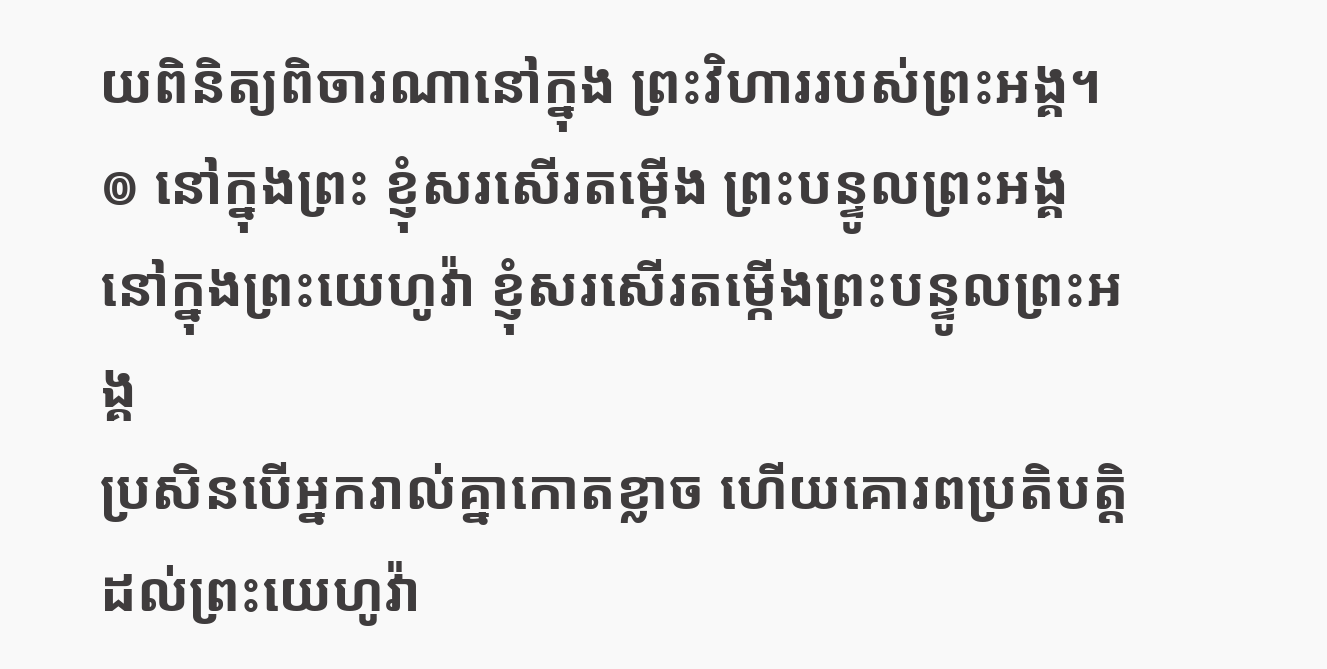យពិនិត្យពិចារណានៅក្នុង ព្រះវិហាររបស់ព្រះអង្គ។
៙ នៅក្នុងព្រះ ខ្ញុំសរសើរតម្កើង ព្រះបន្ទូលព្រះអង្គ នៅក្នុងព្រះយេហូវ៉ា ខ្ញុំសរសើរតម្កើងព្រះបន្ទូលព្រះអង្គ
ប្រសិនបើអ្នករាល់គ្នាកោតខ្លាច ហើយគោរពប្រតិបត្តិដល់ព្រះយេហូវ៉ា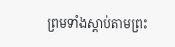ព្រមទាំងស្ដាប់តាមព្រះ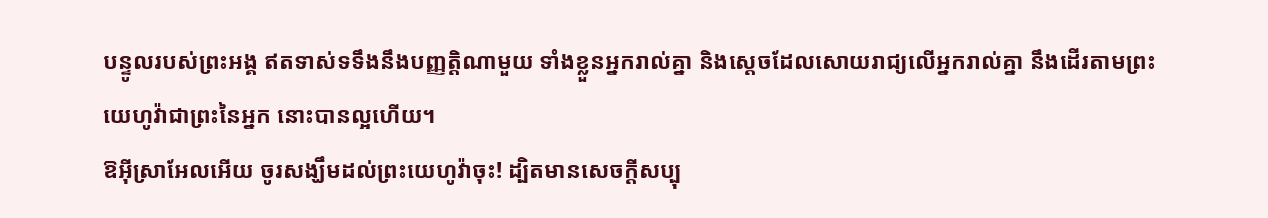បន្ទូលរបស់ព្រះអង្គ ឥតទាស់ទទឹងនឹងបញ្ញត្តិណាមួយ ទាំងខ្លួនអ្នករាល់គ្នា និងស្តេចដែលសោយរាជ្យលើអ្នករាល់គ្នា នឹងដើរតាមព្រះយេហូវ៉ាជាព្រះនៃអ្នក នោះបានល្អហើយ។
ឱអ៊ីស្រាអែលអើយ ចូរសង្ឃឹមដល់ព្រះយេហូវ៉ាចុះ! ដ្បិតមានសេចក្ដីសប្បុ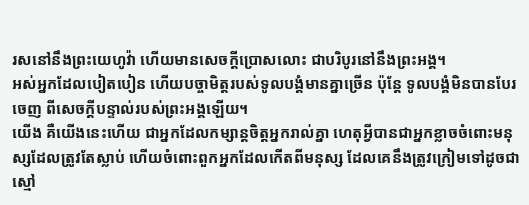រសនៅនឹងព្រះយេហូវ៉ា ហើយមានសេចក្ដីប្រោសលោះ ជាបរិបូរនៅនឹងព្រះអង្គ។
អស់អ្នកដែលបៀតបៀន ហើយបច្ចាមិត្តរបស់ទូលបង្គំមានគ្នាច្រើន ប៉ុន្តែ ទូលបង្គំមិនបានបែរចេញ ពីសេចក្ដីបន្ទាល់របស់ព្រះអង្គឡើយ។
យើង គឺយើងនេះហើយ ជាអ្នកដែលកម្សាន្តចិត្តអ្នករាល់គ្នា ហេតុអ្វីបានជាអ្នកខ្លាចចំពោះមនុស្សដែលត្រូវតែស្លាប់ ហើយចំពោះពួកអ្នកដែលកើតពីមនុស្ស ដែលគេនឹងត្រូវក្រៀមទៅដូចជាស្មៅ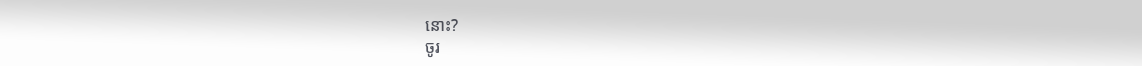នោះ?
ចូរ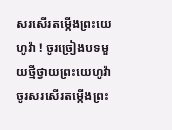សរសើរតម្កើងព្រះយេហូវ៉ា ! ចូរច្រៀងបទមួយថ្មីថ្វាយព្រះយេហូវ៉ា ចូរសរសើរតម្កើងព្រះ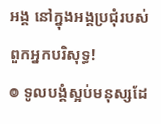អង្គ នៅក្នុងអង្គប្រជុំរបស់ពួកអ្នកបរិសុទ្ធ!
៙ ទូលបង្គំស្អប់មនុស្សដែ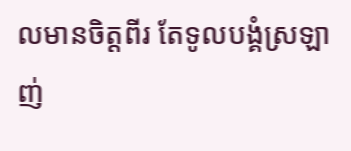លមានចិត្តពីរ តែទូលបង្គំស្រឡាញ់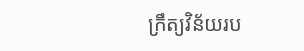ក្រឹត្យវិន័យរប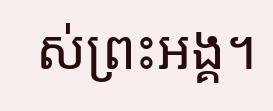ស់ព្រះអង្គ។